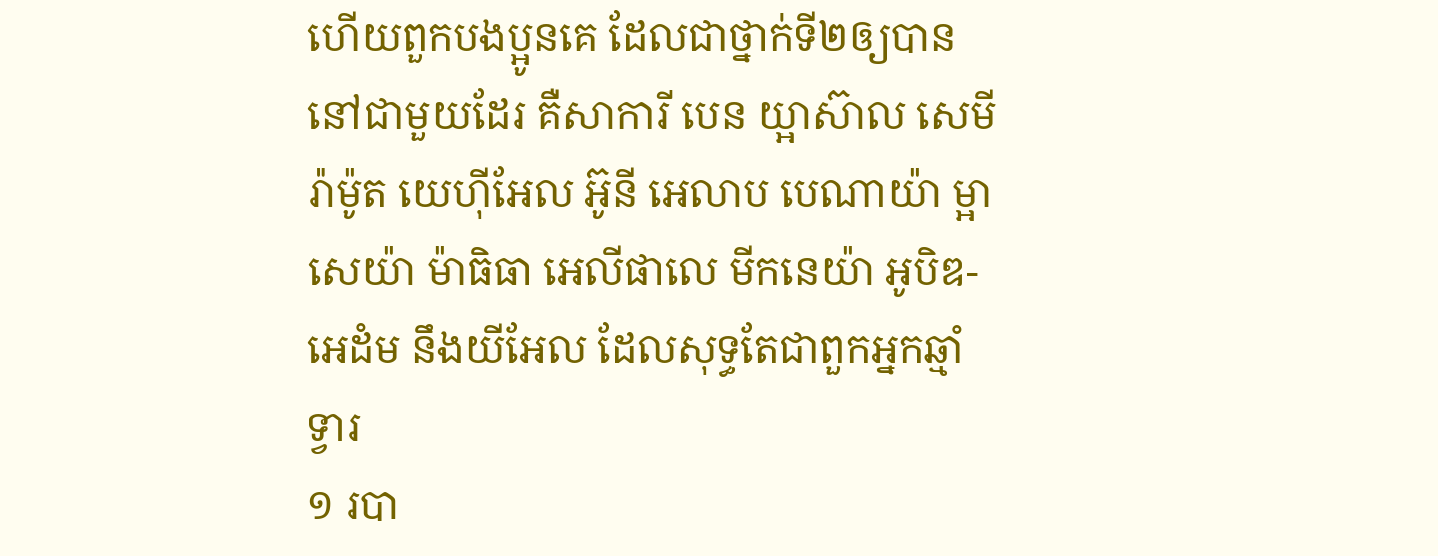ហើយពួកបងប្អូនគេ ដែលជាថ្នាក់ទី២ឲ្យបាននៅជាមួយដែរ គឺសាការី បេន យ្អាស៊ាល សេមីរ៉ាម៉ូត យេហ៊ីអែល អ៊ូនី អេលាប បេណាយ៉ា ម្អាសេយ៉ា ម៉ាធិធា អេលីផាលេ មីកនេយ៉ា អូបិឌ-អេដំម នឹងយីអែល ដែលសុទ្ធតែជាពួកអ្នកឆ្មាំទ្វារ
១ របា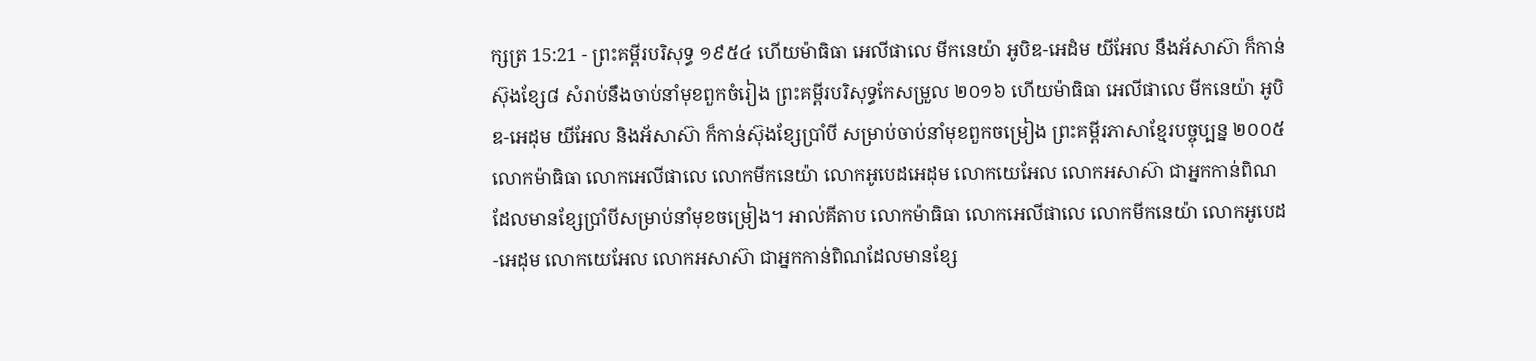ក្សត្រ 15:21 - ព្រះគម្ពីរបរិសុទ្ធ ១៩៥៤ ហើយម៉ាធិធា អេលីផាលេ មីកនេយ៉ា អូបិឌ-អេដំម យីអែល នឹងអ័សាស៊ា ក៏កាន់ស៊ុងខ្សែ៨ សំរាប់នឹងចាប់នាំមុខពួកចំរៀង ព្រះគម្ពីរបរិសុទ្ធកែសម្រួល ២០១៦ ហើយម៉ាធិធា អេលីផាលេ មីកនេយ៉ា អូបិឌ-អេដុម យីអែល និងអ័សាស៊ា ក៏កាន់ស៊ុងខ្សែប្រាំបី សម្រាប់ចាប់នាំមុខពួកចម្រៀង ព្រះគម្ពីរភាសាខ្មែរបច្ចុប្បន្ន ២០០៥ លោកម៉ាធិធា លោកអេលីផាលេ លោកមីកនេយ៉ា លោកអូបេដអេដុម លោកយេអែល លោកអសាស៊ា ជាអ្នកកាន់ពិណដែលមានខ្សែប្រាំបីសម្រាប់នាំមុខចម្រៀង។ អាល់គីតាប លោកម៉ាធិធា លោកអេលីផាលេ លោកមីកនេយ៉ា លោកអូបេដ-អេដុម លោកយេអែល លោកអសាស៊ា ជាអ្នកកាន់ពិណដែលមានខ្សែ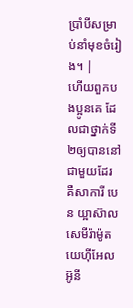ប្រាំបីសម្រាប់នាំមុខចំរៀង។ |
ហើយពួកបងប្អូនគេ ដែលជាថ្នាក់ទី២ឲ្យបាននៅជាមួយដែរ គឺសាការី បេន យ្អាស៊ាល សេមីរ៉ាម៉ូត យេហ៊ីអែល អ៊ូនី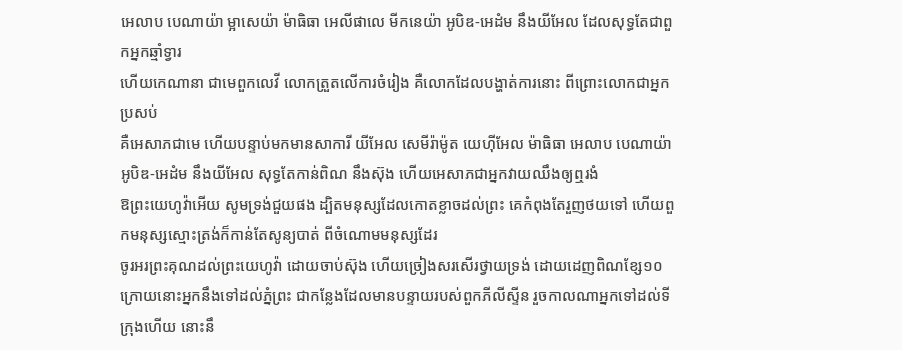អេលាប បេណាយ៉ា ម្អាសេយ៉ា ម៉ាធិធា អេលីផាលេ មីកនេយ៉ា អូបិឌ-អេដំម នឹងយីអែល ដែលសុទ្ធតែជាពួកអ្នកឆ្មាំទ្វារ
ហើយកេណានា ជាមេពួកលេវី លោកត្រួតលើការចំរៀង គឺលោកដែលបង្ហាត់ការនោះ ពីព្រោះលោកជាអ្នកប្រសប់
គឺអេសាភជាមេ ហើយបន្ទាប់មកមានសាការី យីអែល សេមីរ៉ាម៉ូត យេហ៊ីអែល ម៉ាធិធា អេលាប បេណាយ៉ា អូបិឌ-អេដំម នឹងយីអែល សុទ្ធតែកាន់ពិណ នឹងស៊ុង ហើយអេសាភជាអ្នកវាយឈឹងឲ្យឮរងំ
ឱព្រះយេហូវ៉ាអើយ សូមទ្រង់ជួយផង ដ្បិតមនុស្សដែលកោតខ្លាចដល់ព្រះ គេកំពុងតែរួញថយទៅ ហើយពួកមនុស្សស្មោះត្រង់ក៏កាន់តែសូន្យបាត់ ពីចំណោមមនុស្សដែរ
ចូរអរព្រះគុណដល់ព្រះយេហូវ៉ា ដោយចាប់ស៊ុង ហើយច្រៀងសរសើរថ្វាយទ្រង់ ដោយដេញពិណខ្សែ១០
ក្រោយនោះអ្នកនឹងទៅដល់ភ្នំព្រះ ជាកន្លែងដែលមានបន្ទាយរបស់ពួកភីលីស្ទីន រួចកាលណាអ្នកទៅដល់ទីក្រុងហើយ នោះនឹ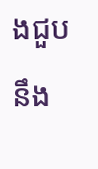ងជួបនឹង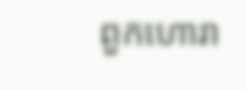ពួកហោរា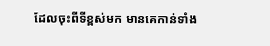ដែលចុះពីទីខ្ពស់មក មានគេកាន់ទាំង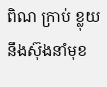ពិណ ក្រាប់ ខ្លុយ នឹងស៊ុងនាំមុខ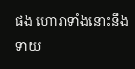ផង ហោរាទាំងនោះនឹងទាយ